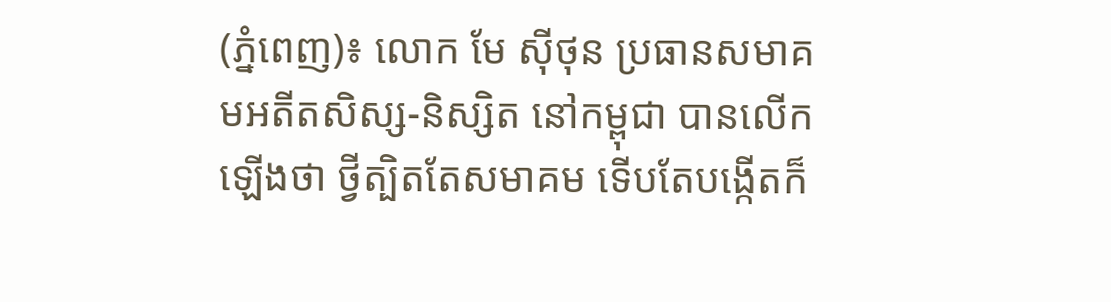(ភ្នំពេញ)៖ លោក មែ ស៊ីថុន ប្រធានសមាគមអតីតសិស្ស-និស្សិត នៅកម្ពុជា បានលើកឡើងថា ថ្វីត្បិតតែសមាគម ទើបតែបង្កើតក៏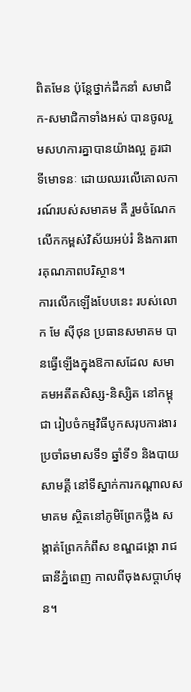ពិតមែន ប៉ុន្តែថ្នាក់ដឹកនាំ សមាជិក-សមាជិកាទាំងអស់ បានចូលរួមសហការគ្នាបានយ៉ាងល្អ គួរជាទីមោទនៈ ដោយឈរលើគោលការណ៍របស់សមាគម គឺ រួមចំណែកលើកកម្ពស់វិស័យអប់រំ និងការពារគុណភាពបរិស្ថាន។
ការលើកឡើងបែបនេះ របស់លោក មែ ស៊ីថុន ប្រធានសមាគម បានធ្វើឡើងក្នុងឱកាសដែល សមាគមអតីតសិស្ស-និស្សិត នៅកម្ពុជា រៀបចំកម្មវិធីបូកសរុបការងារប្រចាំឆមាសទី១ ឆ្នាំទី១ និងបាយសាមគ្គី នៅទីស្នាក់ការកណ្តាលសមាគម ស្ថិតនៅភូមិព្រែកថ្លឹង សង្កាត់ព្រែកកំពឹស ខណ្ឌដង្កោ រាជធានីភ្នំពេញ កាលពីចុងសប្ដាហ៍មុន។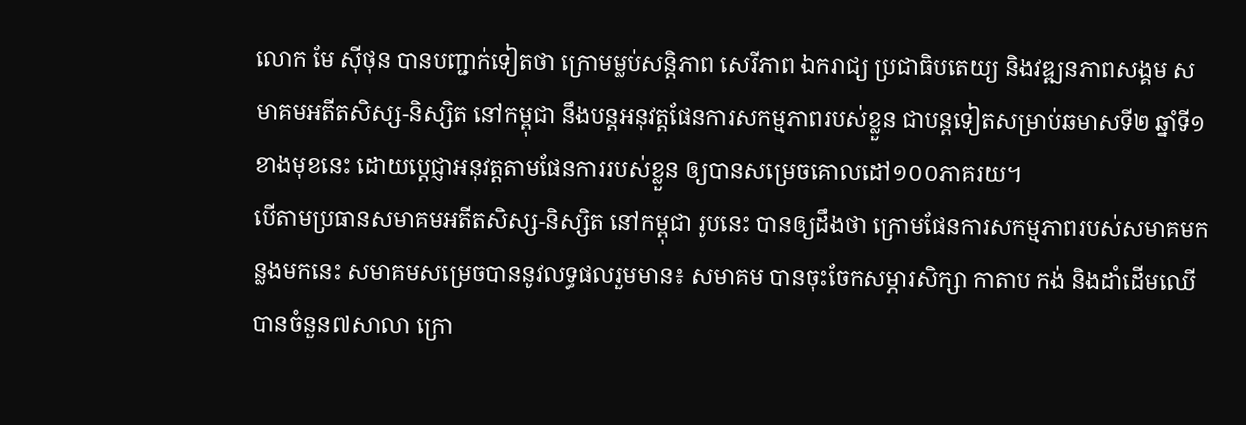លោក មែ ស៊ីថុន បានបញ្ជាក់ទៀតថា ក្រោមម្លប់សន្តិភាព សេរីភាព ឯករាជ្យ ប្រជាធិបតេយ្យ និងវឌ្ឍនភាពសង្គម សមាគមអតីតសិស្ស-និស្សិត នៅកម្ពុជា នឹងបន្តអនុវត្តផែនការសកម្មភាពរបស់ខ្លួន ជាបន្តទៀតសម្រាប់ឆមាសទី២ ឆ្នាំទី១ ខាងមុខនេះ ដោយប្តេជ្ញាអនុវត្តតាមផែនការរបស់ខ្លួន ឲ្យបានសម្រេចគោលដៅ១០០ភាគរយ។
បើតាមប្រធានសមាគមអតីតសិស្ស-និស្សិត នៅកម្ពុជា រូបនេះ បានឲ្យដឹងថា ក្រោមផែនការសកម្មភាពរបស់សមាគមកន្លងមកនេះ សមាគមសម្រេចបាននូវលទ្ធផលរួមមាន៖ សមាគម បានចុះចែកសម្ភារសិក្សា កាតាប កង់ និងដាំដើមឈើ បានចំនួន៧សាលា ក្រោ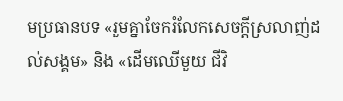មប្រធានបទ «រួមគ្នាចែករំលែកសេចក្តីស្រលាញ់ដល់សង្គម» និង «ដើមឈើមួយ ជីវិ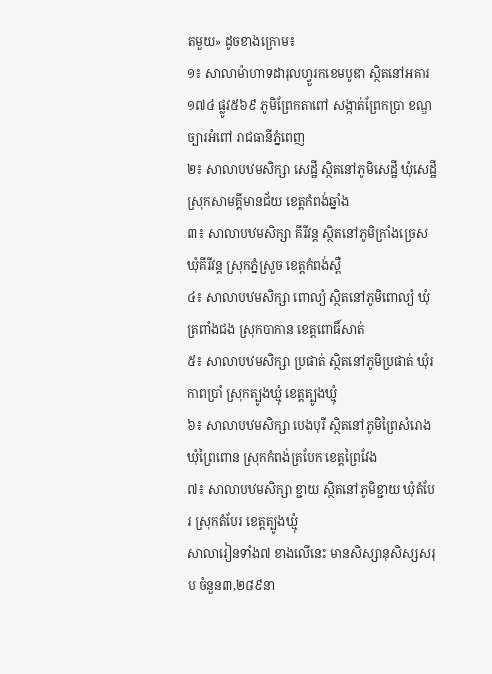តមួយ» ដូចខាងក្រោម៖
១៖ សាលាម៉ាហាទដារុលហ្វួរកខេមបូឌា ស្ថិតនៅអគារ១៧៤ ផ្លូវ៥៦៩ ភូមិព្រែកតាពៅ សង្កាត់ព្រែកប្រា ខណ្ឌច្បារអំពៅ រាជធានីភ្នំពេញ
២៖ សាលាបឋមសិក្សា សេដ្ឋី ស្ថិតនៅភូមិសេដ្ឋី ឃុំសេដ្ឋី ស្រុកសាមគ្គីមានជ័យ ខេត្តកំពង់ឆ្នាំង
៣៖ សាលាបឋមសិក្សា គីរីវន្ត ស្ថិតនៅភូមិក្រាំងច្រេស ឃុំគីរីវន្ត ស្រុកភ្នំស្រួច ខេត្តកំពង់ស្ពឺ
៤៖ សាលាបឋមសិក្សា ពោល្យំ ស្ថិតនៅភូមិពោល្យំ ឃុំត្រពាំងជង ស្រុកបាកាន ខេត្តពោធិ៍សាត់
៥៖ សាលាបឋមសិក្សា ប្រផាត់ ស្ថិតនៅភូមិប្រផាត់ ឃុំរកាពប្រាំ ស្រុកត្បូងឃ្មុំ ខេត្តត្បូងឃ្មុំ
៦៖ សាលាបឋមសិក្សា បេងបុរី ស្ថិតនៅភូមិព្រៃសំរោង ឃុំព្រៃពោន ស្រុកកំពង់ត្របែក ខេត្តព្រៃវែង
៧៖ សាលាបឋមសិក្សា ខ្ជាយ ស្ថិតនៅភូមិខ្ជាយ ឃុំតំបែរ ស្រុកតំបែរ ខេត្តត្បូងឃ្មុំ
សាលារៀនទាំង៧ ខាងលើនេះ មានសិស្សានុសិស្សសរុប ចំនួន៣,២៨៩នា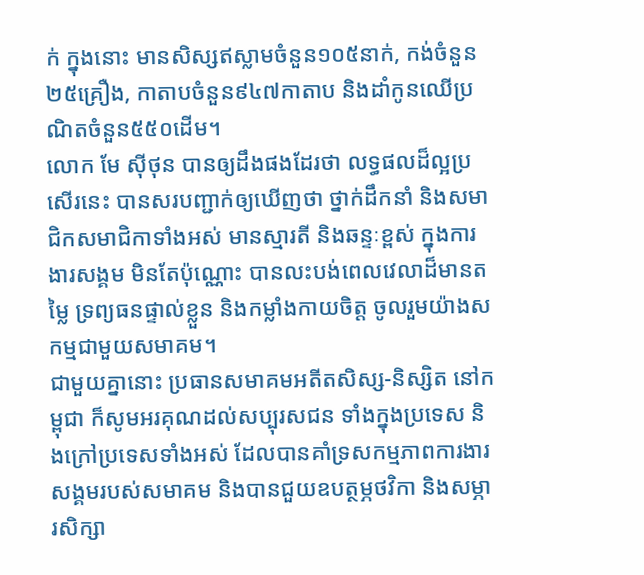ក់ ក្នុងនោះ មានសិស្សឥស្លាមចំនួន១០៥នាក់, កង់ចំនួន២៥គ្រឿង, កាតាបចំនួន៩៤៧កាតាប និងដាំកូនឈើប្រណិតចំនួន៥៥០ដើម។
លោក មែ ស៊ីថុន បានឲ្យដឹងផងដែរថា លទ្ធផលដ៏ល្អប្រសើរនេះ បានសរបញ្ជាក់ឲ្យឃើញថា ថ្នាក់ដឹកនាំ និងសមាជិកសមាជិកាទាំងអស់ មានស្មារតី និងឆន្ទៈខ្ពស់ ក្នុងការងារសង្គម មិនតែប៉ុណ្ណោះ បានលះបង់ពេលវេលាដ៏មានតម្លៃ ទ្រព្យធនផ្ទាល់ខ្លួន និងកម្លាំងកាយចិត្ត ចូលរួមយ៉ាងសកម្មជាមួយសមាគម។
ជាមួយគ្នានោះ ប្រធានសមាគមអតីតសិស្ស-និស្សិត នៅកម្ពុជា ក៏សូមអរគុណដល់សប្បុរសជន ទាំងក្នុងប្រទេស និងក្រៅប្រទេសទាំងអស់ ដែលបានគាំទ្រសកម្មភាពការងារសង្គមរបស់សមាគម និងបានជួយឧបត្ថម្ភថវិកា និងសម្ភារសិក្សា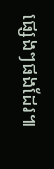ផ្សេងៗផងដែរ៕